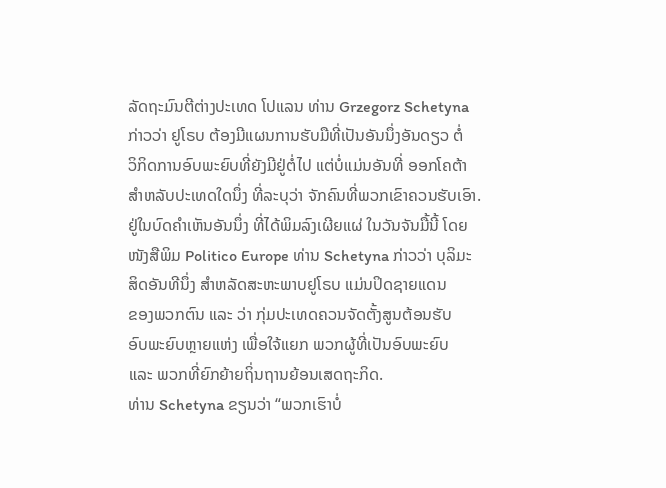ລັດຖະມົນຕີຕ່າງປະເທດ ໂປແລນ ທ່ານ Grzegorz Schetyna
ກ່າວວ່າ ຢູໂຣບ ຕ້ອງມີແຜນການຮັບມືທີ່ເປັນອັນນຶ່ງອັນດຽວ ຕໍ່
ວິກິດການອົບພະຍົບທີ່ຍັງມີຢູ່ຕໍ່ໄປ ແຕ່ບໍ່ແມ່ນອັນທີ່ ອອກໂຄຕ້າ
ສຳຫລັບປະເທດໃດນຶ່ງ ທີ່ລະບຸວ່າ ຈັກຄົນທີ່ພວກເຂົາຄວນຮັບເອົາ.
ຢູ່ໃນບົດຄຳເຫັນອັນນຶ່ງ ທີ່ໄດ້ພິມລົງເຜີຍແຜ່ ໃນວັນຈັນມື້ນີ້ ໂດຍ
ໜັງສືພິມ Politico Europe ທ່ານ Schetyna ກ່າວວ່າ ບຸລິມະ
ສິດອັນທີນຶ່ງ ສຳຫລັດສະຫະພາບຢູໂຣບ ແມ່ນປິດຊາຍແດນ
ຂອງພວກຕົນ ແລະ ວ່າ ກຸ່ມປະເທດຄວນຈັດຕັ້ງສູນຕ້ອນຮັບ
ອົບພະຍົບຫຼາຍແຫ່ງ ເພື່ອໃຈ້ແຍກ ພວກຜູ້ທີ່ເປັນອົບພະຍົບ
ແລະ ພວກທີ່ຍົກຍ້າຍຖິ່ນຖານຍ້ອນເສດຖະກິດ.
ທ່ານ Schetyna ຂຽນວ່າ “ພວກເຮົາບໍ່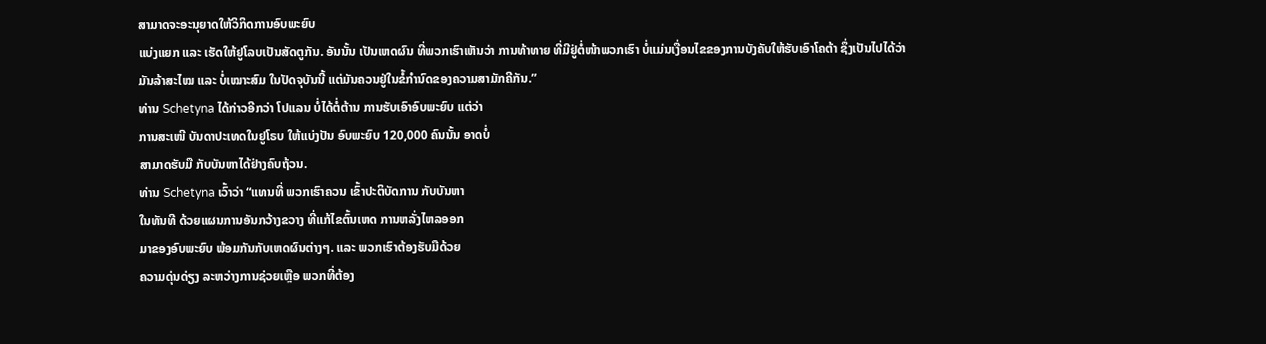ສາມາດຈະອະນຸຍາດໃຫ້ວິກິດການອົບພະຍົບ
ແບ່ງແຍກ ແລະ ເຮັດໃຫ້ຢູໂລບເປັນສັດຕູກັນ. ອັນນັ້ນ ເປັນເຫດຜົນ ທີ່ພວກເຮົາເຫັນວ່າ ການທ້າທາຍ ທີ່ມີຢູ່ຕໍ່ໜ້າພວກເຮົາ ບໍ່ແມ່ນເງື່ອນໄຂຂອງການບັງຄັບໃຫ້ຮັບເອົາໂຄຕ້າ ຊຶ່ງເປັນໄປໄດ້ວ່າ ມັນລ້າສະໄໝ ແລະ ບໍ່ເໝາະສົມ ໃນປັດຈຸບັນນີ້ ແຕ່ມັນຄວນຢູ່ໃນຂໍ້ກຳນົດຂອງຄວາມສາມັກຄີກັນ.”
ທ່ານ Schetyna ໄດ້ກ່າວອີກວ່າ ໂປແລນ ບໍ່ໄດ້ຕໍ່ຕ້ານ ການຮັບເອົາອົບພະຍົບ ແຕ່ວ່າ
ການສະເໜີ ບັນດາປະເທດໃນຢູໂຣບ ໃຫ້ແບ່ງປັນ ອົບພະຍົບ 120,000 ຄົນນັ້ນ ອາດບໍ່
ສາມາດຮັບມື ກັບບັນຫາໄດ້ຢ່າງຄົບຖ້ວນ.
ທ່ານ Schetyna ເວົ້າວ່າ “ແທນທີ່ ພວກເຮົາຄວນ ເຂົ້າປະຕິບັດການ ກັບບັນຫາ
ໃນທັນທີ ດ້ວຍແຜນການອັນກວ້າງຂວາງ ທີ່ແກ້ໄຂຕົ້ນເຫດ ການຫລັ່ງໄຫລອອກ
ມາຂອງອົບພະຍົບ ພ້ອມກັນກັບເຫດຜົນຕ່າງໆ. ແລະ ພວກເຮົາຕ້ອງຮັບມືດ້ວຍ
ຄວາມດຸ່ນດ່ຽງ ລະຫວ່າງການຊ່ວຍເຫຼືອ ພວກທີ່ຕ້ອງ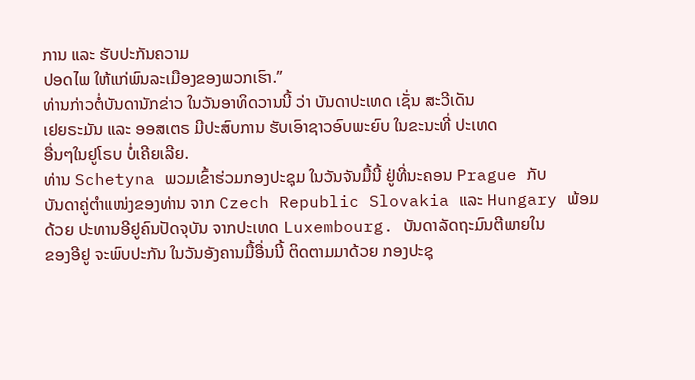ການ ແລະ ຮັບປະກັນຄວາມ
ປອດໄພ ໃຫ້ແກ່ພົນລະເມືອງຂອງພວກເຮົາ.”
ທ່ານກ່າວຕໍ່ບັນດານັກຂ່າວ ໃນວັນອາທິດວານນີ້ ວ່າ ບັນດາປະເທດ ເຊັ່ນ ສະວີເດັນ
ເຢຍຣະມັນ ແລະ ອອສເຕຣ ມີປະສົບການ ຮັບເອົາຊາວອົບພະຍົບ ໃນຂະນະທີ່ ປະເທດ
ອື່ນໆໃນຢູໂຣບ ບໍ່ເຄີຍເລີຍ.
ທ່ານ Schetyna ພວມເຂົ້າຮ່ວມກອງປະຊຸມ ໃນວັນຈັນມື້ນີ້ ຢູ່ທີ່ນະຄອນ Prague ກັບ
ບັນດາຄູ່ຕຳແໜ່ງຂອງທ່ານ ຈາກ Czech Republic Slovakia ແລະ Hungary ພ້ອມ
ດ້ວຍ ປະທານອີຢູຄົນປັດຈຸບັນ ຈາກປະເທດ Luxembourg. ບັນດາລັດຖະມົນຕີພາຍໃນ
ຂອງອີຢູ ຈະພົບປະກັນ ໃນວັນອັງຄານມື້ອື່ນນີ້ ຕິດຕາມມາດ້ວຍ ກອງປະຊຸ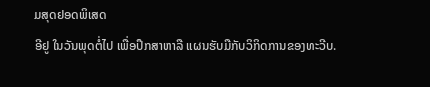ມສຸດຢອດພິເສດ
ອີຢູ ໃນວັນພຸດຕໍ່ໄປ ເພື່ອປຶກສາຫາລື ແຜນຮັບມືກັບວິກິດການຂອງທະວີບ.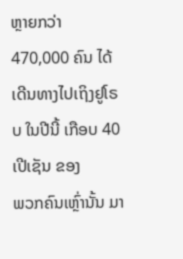ຫຼາຍກວ່າ 470,000 ຄົນ ໄດ້ເດີນທາງໄປເຖິງຢູໂຣບ ໃນປີນີ້ ເກືອບ 40 ເປີເຊັນ ຂອງ
ພວກຄົນເຫຼົ່ານັ້ນ ມາ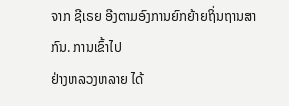ຈາກ ຊີເຣຍ ອີງຕາມອົງການຍົກຍ້າຍຖິ່ນຖານສາກົນ. ການເຂົ້າໄປ
ຢ່າງຫລວງຫລາຍ ໄດ້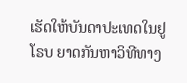ເຮັດໃຫ້ບັນດາປະເທດໃນຢູໂຣບ ຍາດກັນຫາວິທີທາງ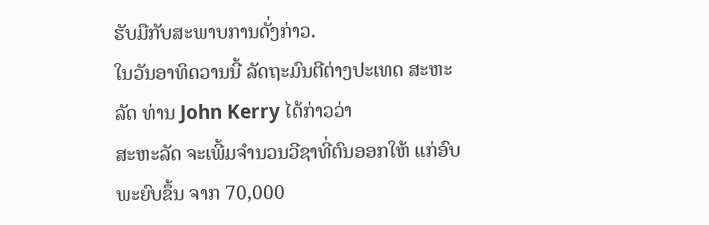ຮັບມືກັບສະພາບການດັ່ງກ່າວ.
ໃນວັນອາທິດວານນີ້ ລັດຖະມົນຕີຕ່າງປະເທດ ສະຫະລັດ ທ່ານ John Kerry ໄດ້ກ່າວວ່າ
ສະຫະລັດ ຈະເພີ້ມຈຳນວນວີຊາທີ່ຕົນອອກໃຫ້ ແກ່ອົບພະຍົບຂຶ້ນ ຈາກ 70,000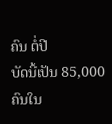ຄົນ ຕໍ່ປີ
ບັດນີ້ເປັນ 85,000 ຄົນໃນ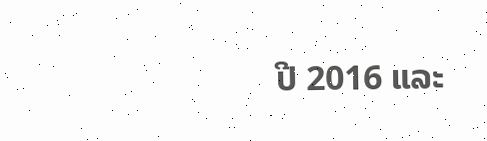ປີ 2016 ແລະ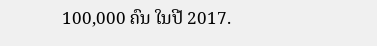100,000 ຄົນ ໃນປີ 2017.